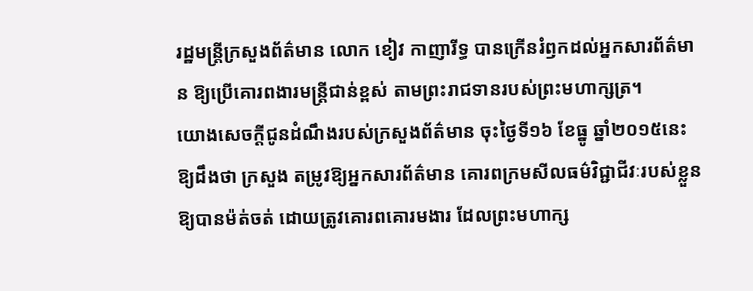រដ្ឋមន្ត្រីក្រសួងព័ត៌មាន លោក ខៀវ កាញារីទ្ធ បានក្រើនរំឭកដល់អ្នកសារព័ត៌មាន ឱ្យប្រើគោរពងារមន្ត្រីជាន់ខ្ពស់ តាមព្រះរាជទានរបស់ព្រះមហាក្សត្រ។
យោងសេចក្ដីជូនដំណឹងរបស់ក្រសួងព័ត៌មាន ចុះថ្ងៃទី១៦ ខែធ្នូ ឆ្នាំ២០១៥នេះ ឱ្យដឹងថា ក្រសួង តម្រូវឱ្យអ្នកសារព័ត៌មាន គោរពក្រមសីលធម៌វិជ្ជាជីវៈរបស់ខ្លួនឱ្យបានម៉ត់ចត់ ដោយត្រូវគោរពគោរមងារ ដែលព្រះមហាក្ស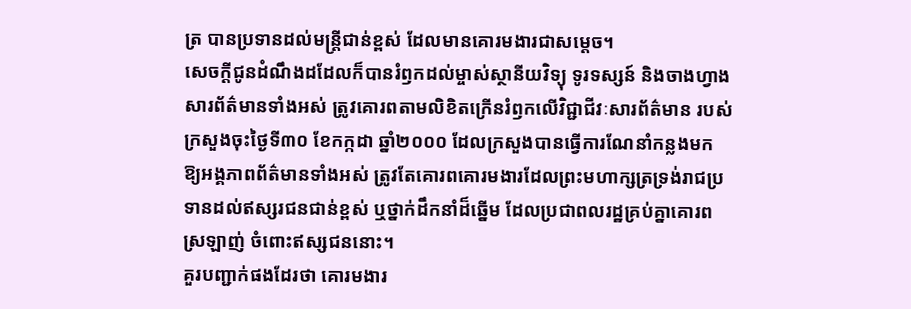ត្រ បានប្រទានដល់មន្ត្រីជាន់ខ្ពស់ ដែលមានគោរមងារជាសម្តេច។
សេចក្ដីជូនដំណឹងដដែលក៏បានរំឭកដល់ម្ចាស់ស្ថានីយវិទ្យុ ទូរទស្សន៍ និងចាងហ្វាងសារព័ត៌មានទាំងអស់ ត្រូវគោរពតាមលិខិតក្រើនរំឭកលើវិជ្ជាជីវៈសារព័ត៌មាន របស់ក្រសួងចុះថ្ងៃទី៣០ ខែកក្កដា ឆ្នាំ២០០០ ដែលក្រសួងបានធ្វើការណែនាំកន្លងមក ឱ្យអង្គភាពព័ត៌មានទាំងអស់ ត្រូវតែគោរពគោរមងារដែលព្រះមហាក្សត្រទ្រង់រាជប្រទានដល់ឥស្សរជនជាន់ខ្ពស់ ឬថ្នាក់ដឹកនាំដ៏ឆ្នើម ដែលប្រជាពលរដ្ឋគ្រប់គ្នាគោរពស្រឡាញ់ ចំពោះឥស្សជននោះ។
គួរបញ្ជាក់ផងដែរថា គោរមងារ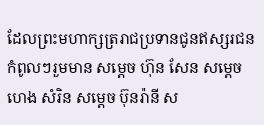ដែលព្រះមហាក្សត្ររាជប្រទានជូនឥស្សរជនកំពូលៗរួមមាន សម្តេច ហ៊ុន សែន សម្តេច ហេង សំរិន សម្តេច ប៊ុនរ៉ានី ស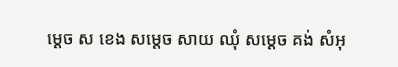ម្តេច ស ខេង សម្តេច សាយ ឈុំ សម្តេច គង់ សំអុ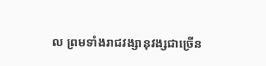ល ព្រមទាំងរាជវង្សានុវង្សជាច្រើន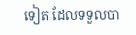ទៀត ដែលទទួលបា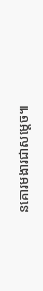នគោរមងារជាសម្តេច៕